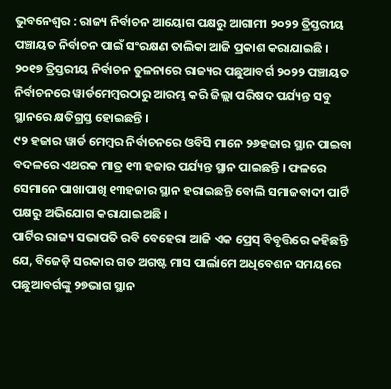ଭୁବନେଶ୍ୱର : ରାଜ୍ୟ ନିର୍ବାଚନ ଆୟୋଗ ପକ୍ଷରୁ ଆଗାମୀ ୨୦୨୨ ତ୍ରିସ୍ତରୀୟ ପଞ୍ଚାୟତ ନିର୍ବାଚନ ପାଇଁ ସଂରକ୍ଷଣ ତାଲିକା ଆଜି ପ୍ରକାଶ କରାଯାଇଛି । ୨୦୧୭ ତ୍ରିସ୍ତରୀୟ ନିର୍ବାଚନ ତୁଳନାରେ ରାଜ୍ୟର ପଛୁଆବର୍ଗ ୨୦୨୨ ପଞ୍ଚାୟତ ନିର୍ବାଚନରେ ୱାର୍ଡମେମ୍ବରଠାରୁ ଆରମ୍ଭ କରି ଜିଲ୍ଲା ପରିଷଦ ପର୍ଯ୍ୟନ୍ତ ସବୁ ସ୍ଥାନରେ କ୍ଷତିଗ୍ରସ୍ତ ହୋଇଛନ୍ତି ।
୯୨ ହଜାର ୱାର୍ଡ ମେମ୍ବର ନିର୍ବାଚନରେ ଓବିସି ମାନେ ୨୬ହଜାର ସ୍ଥାନ ପାଇବା ବଦଳରେ ଏଥରକ ମାତ୍ର ୧୩ ହଜାର ପର୍ଯ୍ୟନ୍ତ ସ୍ଥାନ ପାଇଛନ୍ତି । ଫଳରେ ସେମାନେ ପାଖାପାଖି ୧୩ହଜାର ସ୍ଥାନ ହରାଇଛନ୍ତି ବୋଲି ସମାଜବାଦୀ ପାର୍ଟି ପକ୍ଷରୁ ଅଭିଯୋଗ କରାଯାଇଅଛି ।
ପାର୍ଟିର ରାଜ୍ୟ ସଭାପତି ରବି ବେହେରା ଆଜି ଏକ ପ୍ରେସ୍ ବିବୃତ୍ତିରେ କହିଛନ୍ତି ଯେ, ବିଜେଡ଼ି ସରକାର ଗତ ଅଗଷ୍ଟ ମାସ ପାର୍ଲାମେ ଅଧିବେଶନ ସମୟରେ ପଛୁଆବର୍ଗଙ୍କୁ ୨୭ଭାଗ ସ୍ଥାନ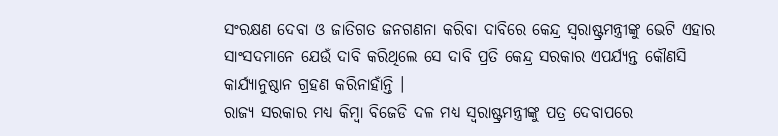ସଂରକ୍ଷଣ ଦେବା ଓ ଜାତିଗତ ଜନଗଣନା କରିବା ଦାବିରେ କେନ୍ଦ୍ର ସ୍ୱରାଷ୍ଟ୍ରମନ୍ତ୍ରୀଙ୍କୁ ଭେଟି ଏହାର ସାଂସଦମାନେ ଯେଉଁ ଦାବି କରିଥିଲେ ସେ ଦାବି ପ୍ରତି କେନ୍ଦ୍ର ସରକାର ଏପର୍ଯ୍ୟନ୍ତ କୌଣସି କାର୍ଯ୍ୟାନୁଷ୍ଠାନ ଗ୍ରହଣ କରିନାହାଁନ୍ତି ।
ରାଜ୍ୟ ସରକାର ମଧ୍ୟ କିମ୍ବା ବିଜେଡି ଦଳ ମଧ୍ୟ ସ୍ୱରାଷ୍ଟ୍ରମନ୍ତ୍ରୀଙ୍କୁ ପତ୍ର ଦେବାପରେ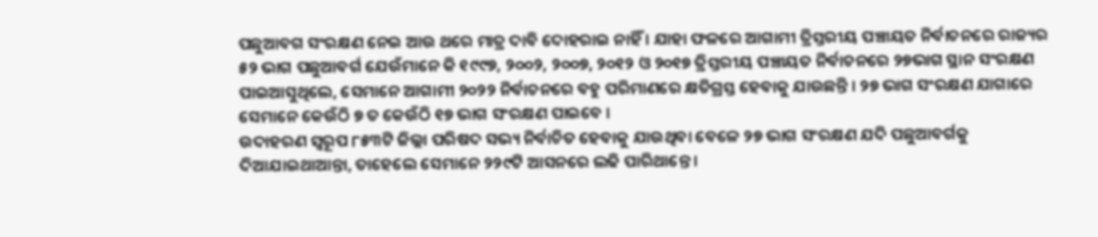ପଛୁଆବଗ ସଂରକ୍ଷଣ ନେଇ ଆଉ ଥରେ ମାତ୍ର ଦାବି ଦୋହରାଇ ନାହିଁ । ଯାହା ଫଳରେ ଆଗାମୀ ତ୍ରିସ୍ତରୀୟ ପଞ୍ଚାୟତ ନିର୍ବାଚନରେ ରାଜ୍ୟର ୫୨ ଭାଗ ପଛୁଆବର୍ଗ ଯେଉଁମାନେ କି ୧୯୯୭, ୨୦୦୨, ୨୦୦୭, ୨୦୧୨ ଓ ୨୦୧୭ ତ୍ରିସ୍ତରୀୟ ପଞ୍ଚାୟତ ନିର୍ବାଚନରେ ୨୭ଭାଗ ସ୍ଥାନ ସଂରକ୍ଷଣ ପାଇଆସୁଥିଲେ, ସେମାନେ ଆଗାମୀ ୨୦୨୨ ନିର୍ବାଚନରେ ବହୁ ପରିମାଣରେ କ୍ଷତିଗ୍ରସ୍ତ ହେବାକୁ ଯାଉଛନ୍ତି । ୨୭ ଭାଗ ସଂରକ୍ଷଣ ଯାଗାରେ ସେମାନେ କେଉଁଠି ୭ ତ କେଉଁଠି ୧୭ ଭାଗ ସଂରକ୍ଷଣ ପାଇବେ ।
ଉଦାହରଣ ସ୍ୱରୂପ ୮୫୩ଟି ଜିଲ୍ଲା ପରିଷଦ ସଭ୍ୟ ନିର୍ବାଚିତ ହେବାକୁ ଯାଉଥିବା ବେଳେ ୨୭ ଭାଗ ସଂରକ୍ଷଣ ଯଦି ପଛୁଆବର୍ଗକୁ ଦିଆଯାଇଥାଆନ୍ତା, ତାହେଲେ ସେମାନେ ୨୨୯ଟି ଆସନରେ ଲଢି ପାରିଥାନ୍ତେ ।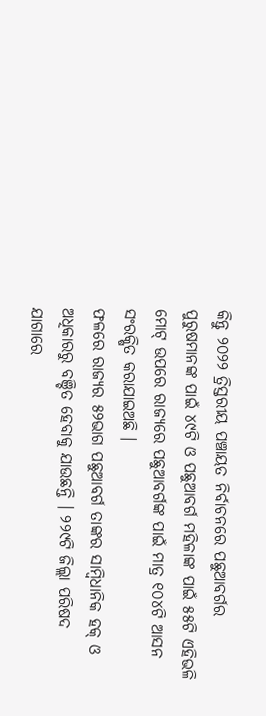କିନ୍ତୁ ୨୦୨୨ ତ୍ରିସ୍ତରୀୟ ପଞ୍ଚାୟତ ନିର୍ବାଚନରେ ପଛୁଆବର୍ଗର ପୁରୁଷମାନଙ୍କ ପାଇଁ ୪୯ଟି ଓ ପଛୁଆବର୍ଗ ମହିଳାଙ୍କ ପାଇଁ ୫୫ଟି ଏହିଭଳି ମୋଟ୍ ଉପରେ ରାଜ୍ୟରେ ପଛୁଆବର୍ଗଙ୍କ ପାଇଁ ମାତ୍ର ୧୦୪ଟି ଆସନ ସଂରକ୍ଷିତ କରାଯାଇଅଛି ।
ଫଳରେ ରାଜ୍ୟର ୫୨ଭାଗ ପଛୁଆବର୍ଗ ତାଙ୍କର ସାମ୍ବିଧାନିକ ହକ୍ ଓ ଅଧିକାରରୁ ବଞ୍ଚିତ ହେବାକୁ ଯାଉଛନ୍ତି । ୨୨୯ଟି ଜିଲ୍ଲା ପରିଷଦ ଯାଗାରେ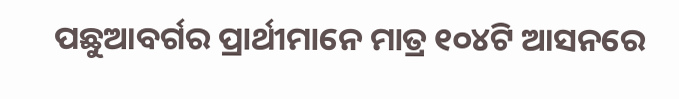ପଛୁଆବର୍ଗର ପ୍ରାର୍ଥୀମାନେ ମାତ୍ର ୧୦୪ଟି ଆସନରେ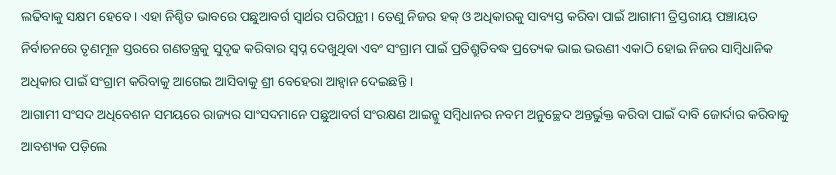ଲଢିବାକୁ ସକ୍ଷମ ହେବେ । ଏହା ନିଶ୍ଚିତ ଭାବରେ ପଛୁଆବର୍ଗ ସ୍ୱାର୍ଥର ପରିପନ୍ଥୀ । ତେଣୁ ନିଜର ହକ୍ ଓ ଅଧିକାରକୁ ସାବ୍ୟସ୍ତ କରିବା ପାଇଁ ଆଗାମୀ ତ୍ରିସ୍ତରୀୟ ପଞ୍ଚାୟତ ନିର୍ବାଚନରେ ତୃଣମୂଳ ସ୍ତରରେ ଗଣତନ୍ତ୍ରକୁ ସୁଦୃଢ କରିବାର ସ୍ୱପ୍ନ ଦେଖୁଥିବା ଏବଂ ସଂଗ୍ରାମ ପାଇଁ ପ୍ରତିଶ୍ରୁତିବଦ୍ଧ ପ୍ରତ୍ୟେକ ଭାଇ ଭଉଣୀ ଏକାଠି ହୋଇ ନିଜର ସାମ୍ବିଧାନିକ ଅଧିକାର ପାଇଁ ସଂଗ୍ରାମ କରିବାକୁ ଆଗେଇ ଆସିବାକୁ ଶ୍ରୀ ବେହେରା ଆହ୍ୱାନ ଦେଇଛନ୍ତି ।
ଆଗାମୀ ସଂସଦ ଅଧିବେଶନ ସମୟରେ ରାଜ୍ୟର ସାଂସଦମାନେ ପଛୁଆବର୍ଗ ସଂରକ୍ଷଣ ଆଇନ୍କୁ ସମ୍ବିଧାନର ନବମ ଅନୁଚ୍ଛେଦ ଅନ୍ତର୍ଭୁକ୍ତ କରିବା ପାଇଁ ଦାବି ଜୋର୍ଦାର କରିବାକୁ ଆବଶ୍ୟକ ପଡ଼ିଲେ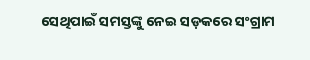ସେଥିପାଇଁ ସମସ୍ତଙ୍କୁ ନେଇ ସଡ଼କରେ ସଂଗ୍ରାମ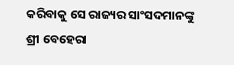କରିବାକୁ ସେ ରାଜ୍ୟର ସାଂସଦମାନଙ୍କୁ ଶ୍ରୀ ବେହେରା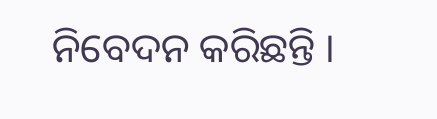ନିବେଦନ କରିଛନ୍ତି ।